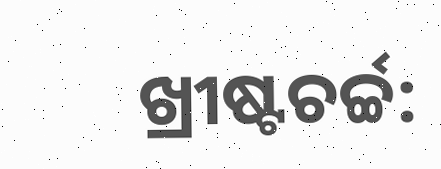ଖ୍ରୀଷ୍ଟଚର୍ଚ୍ଚ: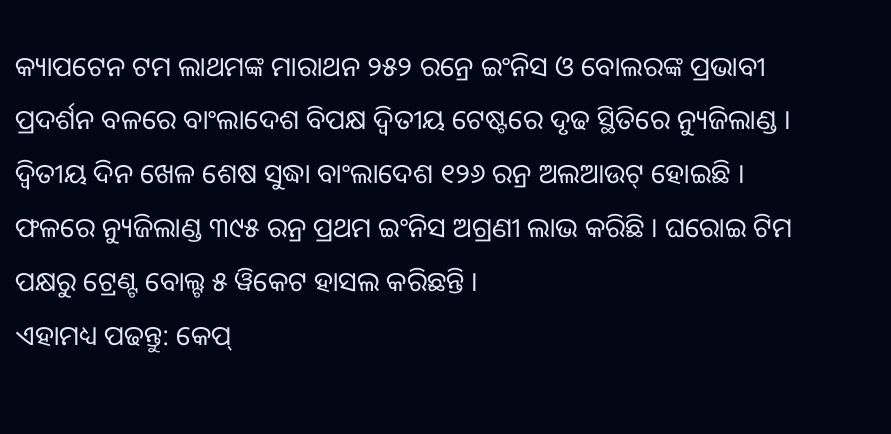କ୍ୟାପଟେନ ଟମ ଲାଥମଙ୍କ ମାରାଥନ ୨୫୨ ରନ୍ରେ ଇଂନିସ ଓ ବୋଲରଙ୍କ ପ୍ରଭାବୀ ପ୍ରଦର୍ଶନ ବଳରେ ବାଂଲାଦେଶ ବିପକ୍ଷ ଦ୍ବିତୀୟ ଟେଷ୍ଟରେ ଦୃଢ ସ୍ଥିତିରେ ନ୍ୟୁଜିଲାଣ୍ଡ । ଦ୍ବିତୀୟ ଦିନ ଖେଳ ଶେଷ ସୁଦ୍ଧା ବାଂଲାଦେଶ ୧୨୬ ରନ୍ର ଅଲଆଉଟ୍ ହୋଇଛି । ଫଳରେ ନ୍ୟୁଜିଲାଣ୍ଡ ୩୯୫ ରନ୍ର ପ୍ରଥମ ଇଂନିସ ଅଗ୍ରଣୀ ଲାଭ କରିଛି । ଘରୋଇ ଟିମ ପକ୍ଷରୁ ଟ୍ରେଣ୍ଟ ବୋଲ୍ଟ ୫ ୱିକେଟ ହାସଲ କରିଛନ୍ତି ।
ଏହାମଧ୍ୟ ପଢନ୍ତୁ: କେପ୍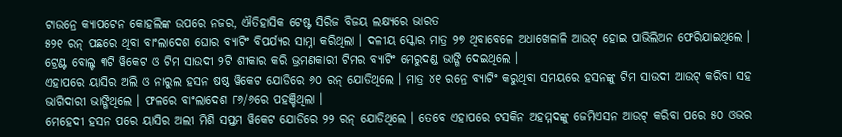ଟାଉନ୍ରେ କ୍ୟାପଟେନ କୋହଲିଙ୍କ ଉପରେ ନଜର, ଐତିହାସିକ ଟେଷ୍ଟ ସିରିଜ ବିଜୟ ଲକ୍ଷ୍ୟରେ ଭାରତ
୫୨୧ ରନ୍ ପଛରେ ଥିବା ବାଂଲାଦେଶ ଘୋର ବ୍ୟାଟିଂ ବିପର୍ଯ୍ୟର ସାମ୍ନା କରିଥିଲା । ଦଳୀୟ ସ୍କୋର ମାତ୍ର ୨୭ ଥିବାବେଳେ ଅଧାଖେଳାଳି ଆଉଟ୍ ହୋଇ ପାଭିଲିଅନ ଫେରିଯାଇଥିଲେ । ଟ୍ରେଣ୍ଟ ବୋଲ୍ଟ ୩ଟି ୱିକେଟ ଓ ଟିମ ସାଉଦୀ ୨ଟି ଶୀକାର କରି ଭ୍ରମଣକାରୀ ଟିମର ବ୍ୟାଟିଂ ମେରୁଦଣ୍ଡ ଭାଙ୍ଗି ଦେଇଥିଲେ ।
ଏହାପରେ ୟାସିର ଅଲି ଓ ନାରୁଲ ହସନ ଷଷ୍ଠ ୱିକେଟ ଯୋଡିରେ ୬୦ ରନ୍ ଯୋଡିଥିଲେ । ମାତ୍ର ୪୧ ରନ୍ରେ ବ୍ୟାଟିଂ କରୁଥିବା ସମୟରେ ହସନଙ୍କୁ ଟିମ ସାଉଦୀ ଆଉଟ୍ କରିବା ସହ ଭାଗିଦାରୀ ଭାଙ୍ଗିଥିଲେ । ଫଳରେ ବାଂଲାଦେଶ ୮୬/୬ରେ ପହଞ୍ଚିଥିଲା ।
ମେହେଦୀ ହସନ ପରେ ୟାସିର ଅଲୀ ମିଶି ସପ୍ତମ ୱିକେଟ ଯୋଡିରେ ୨୨ ରନ୍ ଯୋଡିଥିଲେ । ତେବେ ଏହାପରେ ଟସକିନ ଅହମ୍ମଦଙ୍କୁ ଜେମିଏସନ ଆଉଟ୍ କରିବା ପରେ ୫୦ ଓଭର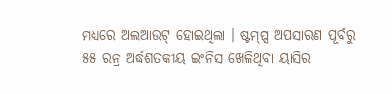ମଧ୍ୟରେ ଅଲଆଉଟ୍ ହୋଇଥିଲା । ଷ୍ଟମ୍ପ୍ସ ଅପସାରଣ ପୂର୍ବରୁ ୫୫ ରନ୍ର ଅର୍ଦ୍ଧଶତକୀୟ ଇଂନିସ ଖେଳିଥିବା ୟାସିର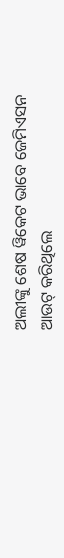ଅଲୀଙ୍କୁ ଶେଷ ୱିକେଟ ଭାବେ ଜେମିଏସନ ଆଉଟ୍ କରିଥିଲେ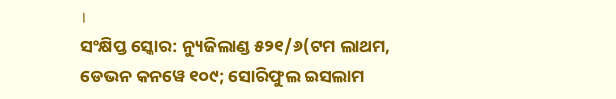।
ସଂକ୍ଷିପ୍ତ ସ୍କୋର: ନ୍ୟୁଜିଲାଣ୍ଡ ୫୨୧/୬(ଟମ ଲାଥମ, ଡେଭନ କନୱେ ୧୦୯; ସୋରିଫୁଲ ଇସଲାମ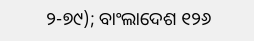୨-୭୯); ବାଂଲାଦେଶ ୧୨୬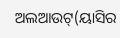ଅଲଆଉଟ୍(ୟାସିର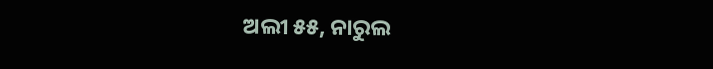ଅଲୀ ୫୫, ନାରୁଲ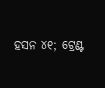ହସନ ୪୧; ଟ୍ରେଣ୍ଟ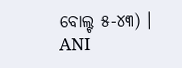ବୋଲ୍ଟ ୫-୪୩) ।
ANI